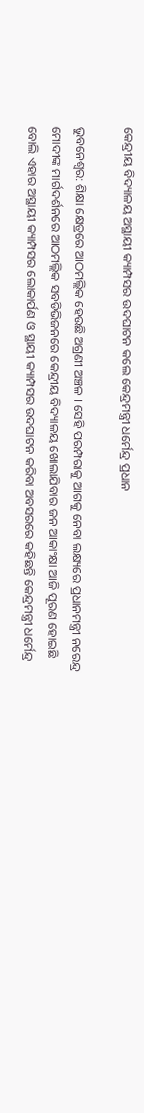କେନ୍ଦ୍ରୀୟ ବିଦ୍ୟାଳୟ ଅସ୍ଥାୟୀ କ୍ୟାମ୍ପସର ଉଦଘାଟନ କଲେ କେନ୍ଦ୍ରମନ୍ତ୍ରୀ ଧର୍ମେନ୍ଦ୍ର ପ୍ରଧାନ

ଭୁବନେଶ୍ବର: ଶିକ୍ଷା କ୍ଷେତ୍ରରେ ଆଠମଲ୍ଲିକ ହେଉଛି ଅଗ୍ରଣୀ ଅଞ୍ଚଳ । ସେହି ପରମ୍ପରାକୁ ଆଗକୁ ନେବା ଲକ୍ଷ୍ୟରେ ପ୍ରଧାନମନ୍ତ୍ରୀ ନରେନ୍ଦ୍ର ମୋଦୀଙ୍କ ମାର୍ଗଦର୍ଶନରେ ଆଠମଲ୍ଲିକ ସବଡିଭିଜନରେ କେନ୍ଦ୍ରୀୟ ବିଦ୍ୟାଳୟ ଖୋଲାଯିବାର ଜନ ଆକାଂକ୍ଷା ଆଜି ପୂରଣ ହୋଇଛି ବୋଲି ଏହାର ଅସ୍ଥାୟୀ କ୍ୟାମ୍ପସର ଲୋକାର୍ପଣ ଓ ସ୍ଥାୟୀ କ୍ୟାମ୍ପସର ଉଦଘାଟନ କରିବା ଅବସରରେ କହିଛନ୍ତି କେନ୍ଦ୍ରମନ୍ତ୍ରୀ ଧର୍ମେନ୍ଦ୍ର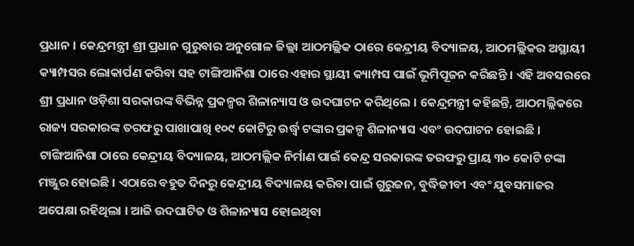ପ୍ରଧାନ । କେନ୍ଦ୍ରମନ୍ତ୍ରୀ ଶ୍ରୀ ପ୍ରଧାନ ଗୁରୁବାର ଅନୁଗୋଳ ଜିଲ୍ଲା ଆଠମଲ୍ଲିକ ଠାରେ କେନ୍ଦ୍ରୀୟ ବିଦ୍ୟାଳୟ, ଆଠମଲ୍ଲିକର ଅସ୍ଥାୟୀ କ୍ୟାମ୍ପସର ଲୋକାର୍ପଣ କରିବା ସହ ଟାଙ୍ଗିଆନିଶା ଠାରେ ଏହାର ସ୍ଥାୟୀ କ୍ୟାମ୍ପସ ପାଇଁ ଭୂମିପୂଜନ କରିଛନ୍ତି । ଏହି ଅବସରରେ ଶ୍ରୀ ପ୍ରଧାନ ଓଡ଼ିଶା ସରକାରଙ୍କ ବିଭିନ୍ନ ପ୍ରକଳ୍ପର ଶିଳାନ୍ୟାସ ଓ ଉଦଘାଟନ କରିଥିଲେ । କେନ୍ଦ୍ରମନ୍ତ୍ରୀ କହିଛନ୍ତି, ଆଠମଲ୍ଲିକରେ ରାଜ୍ୟ ସରକାରଙ୍କ ତରଫରୁ ପାଖାପାଖି ୧୦୯ କୋଟିରୁ ଉର୍ଦ୍ଧ୍ୱ ଟଙ୍କାର ପ୍ରକଳ୍ପ ଶିଳାନ୍ୟାସ ଏବଂ ଉଦଘାଟନ ହୋଇଛି । ଟାଙ୍ଗିଆନିଶା ଠାରେ କେନ୍ଦ୍ରୀୟ ବିଦ୍ୟାଳୟ, ଆଠମଲ୍ଲିକ ନିର୍ମାଣ ପାଇଁ କେନ୍ଦ୍ର ସରକାରଙ୍କ ତରଫରୁ ପ୍ରାୟ ୩୦ କୋଟି ଟଙ୍କା ମଞ୍ଜୁର ହୋଇଛି । ଏଠାରେ ବହୁତ ଦିନରୁ କେନ୍ଦ୍ରୀୟ ବିଦ୍ୟାଳୟ କରିବା ପାଇଁ ଗୁରୁଜନ, ବୁଦ୍ଧିଜୀବୀ ଏବଂ ଯୁବସମାଜର ଅପେକ୍ଷା ରହିଥିଲା । ଆଜି ଉଦଘାଟିତ ଓ ଶିଳାନ୍ୟାସ ହୋଇଥିବା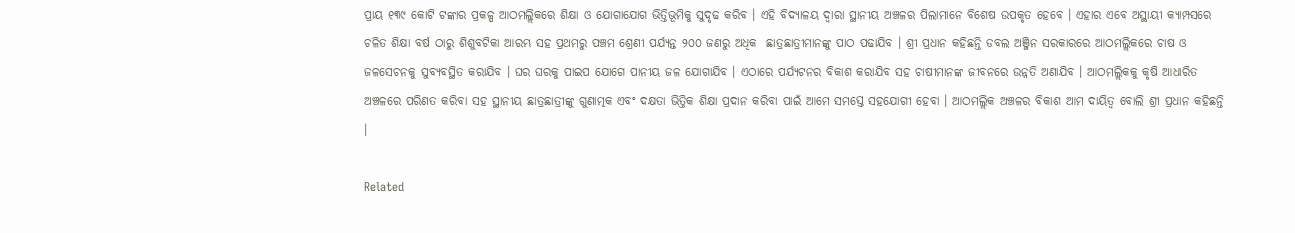ପ୍ରାୟ ୧୩୯ କୋଟି ଟଙ୍କାର ପ୍ରକଳ୍ପ ଆଠମଲ୍ଲିକରେ ଶିକ୍ଷା ଓ ଯୋଗାଯୋଗ ଭିତ୍ତିଭୂମିକୁ ସୁଦୃଢ କରିବ । ଏହି ବିଦ୍ୟାଳୟ ଦ୍ୱାରା ସ୍ଥାନୀୟ ଅଞ୍ଚଳର ପିଲାମାନେ ବିଶେଷ ଉପକୃତ ହେବେ । ଏହାର ଏବେ ଅସ୍ଥାୟୀ କ୍ୟାମ୍ପସରେ ଚଳିତ ଶିକ୍ଷା ବର୍ଷ ଠାରୁ ଶିଶୁବଟିକା ଆରମ୍ଭ ସହ ପ୍ରଥମରୁ ପଞ୍ଚମ ଶ୍ରେଣୀ ପର୍ଯ୍ୟନ୍ତ ୨୦୦ ଜଣରୁ ଅଧିକ  ଛାତ୍ରଛାତ୍ରୀମାନଙ୍କୁ ପାଠ ପଢାଯିବ । ଶ୍ରୀ ପ୍ରଧାନ କହିଛନ୍ତି ଡବଲ ଅଞ୍ଜିନ ସରକାରରେ ଆଠମଲ୍ଲିକରେ ଚାଷ ଓ ଜଳସେଚନକୁ ସୁବ୍ୟବସ୍ଥିତ କରାଯିବ । ଘର ଘରକୁ ପାଇପ ଯୋଗେ ପାନୀୟ ଜଳ ଯୋଗାଯିବ । ଏଠାରେ ପର୍ଯ୍ୟଟନର ବିକାଶ କରାଯିବ ସହ ଚାଷୀମାନଙ୍କ ଜୀବନରେ ଉନ୍ନତି ଅଣାଯିବ । ଆଠମଲ୍ଲିକକୁ କୃଷି ଆଧାରିତ ଅଞ୍ଚଳରେ ପରିଣତ କରିବା ସହ ସ୍ଥାନୀୟ ଛାତ୍ରଛାତ୍ରୀଙ୍କୁ ଗୁଣାତ୍ମକ ଏବଂ ଦକ୍ଷତା ଭିତ୍ତିକ ଶିକ୍ଷା ପ୍ରଦାନ କରିବା ପାଇଁ ଆମେ ସମସ୍ତେ ସହଯୋଗୀ ହେବା । ଆଠମଲ୍ଲିକ ଅଞ୍ଚଳର ବିକାଶ ଆମ ଦାୟିତ୍ୱ ବୋଲି ଶ୍ରୀ ପ୍ରଧାନ କହିଛନ୍ତି ।

Related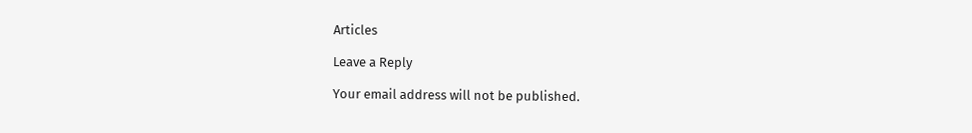Articles

Leave a Reply

Your email address will not be published.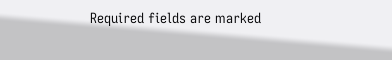Required fields are marked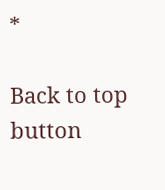*

Back to top button